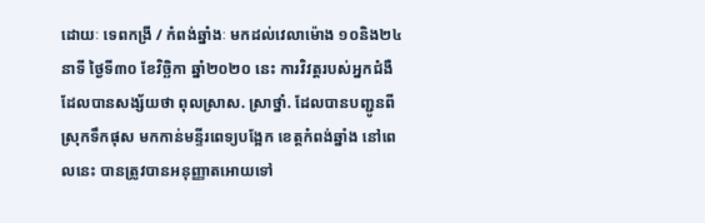ដោយៈ ទេពកង្រី / កំពង់ឆ្នាំងៈ មកដល់វេលាម៉ោង ១០និង២៤ នាទី ថ្ងៃទី៣០ ខែវិច្ឆិកា ឆ្នាំ២០២០ នេះ ការវិវត្តរបស់អ្នកជំងឺ ដែលបានសង្ស័យថា ពុលស្រាស. ស្រាថ្នាំ. ដែលបានបញ្ជូនពីស្រុកទឹកផុស មកកាន់មន្ទីរពេទ្យបង្អែក ខេត្តកំពង់ឆ្នាំង នៅពេលនេះ បានត្រូវបានអនុញ្ញាតអោយទៅ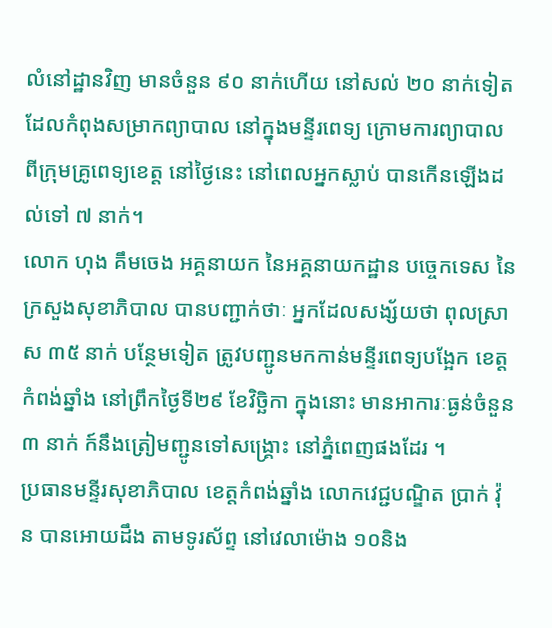លំនៅដ្ឋានវិញ មានចំនួន ៩០ នាក់ហើយ នៅសល់ ២០ នាក់ទៀត ដែលកំពុងសម្រាកព្យាបាល នៅក្នុងមន្ទីរពេទ្យ ក្រោមការព្យាបាល ពីក្រុមគ្រូពេទ្យខេត្ត នៅថ្ងៃនេះ នៅពេលអ្នកស្លាប់ បានកើនឡើងដល់ទៅ ៧ នាក់។
លោក ហុង គឹមចេង អគ្គនាយក នៃអគ្គនាយកដ្ឋាន បច្ចេកទេស នៃក្រសួងសុខាភិបាល បានបញ្ជាក់ថាៈ អ្នកដែលសង្ស័យថា ពុលស្រា ស ៣៥ នាក់ បន្ថែមទៀត ត្រូវបញ្ជូនមកកាន់មន្ទីរពេទ្យបង្អែក ខេត្តកំពង់ឆ្នាំង នៅព្រឹកថ្ងៃទី២៩ ខែវិច្ឆិកា ក្នុងនោះ មានអាការៈធ្ងន់ចំនួន ៣ នាក់ ក៍នឹងត្រៀមញ្ជូនទៅសង្គ្រោះ នៅភ្នំពេញផងដែរ ។
ប្រធានមន្ទីរសុខាភិបាល ខេត្តកំពង់ឆ្នាំង លោកវេជ្ជបណ្ឌិត ប្រាក់ វ៉ុន បានអោយដឹង តាមទូរស័ព្ទ នៅវេលាម៉ោង ១០និង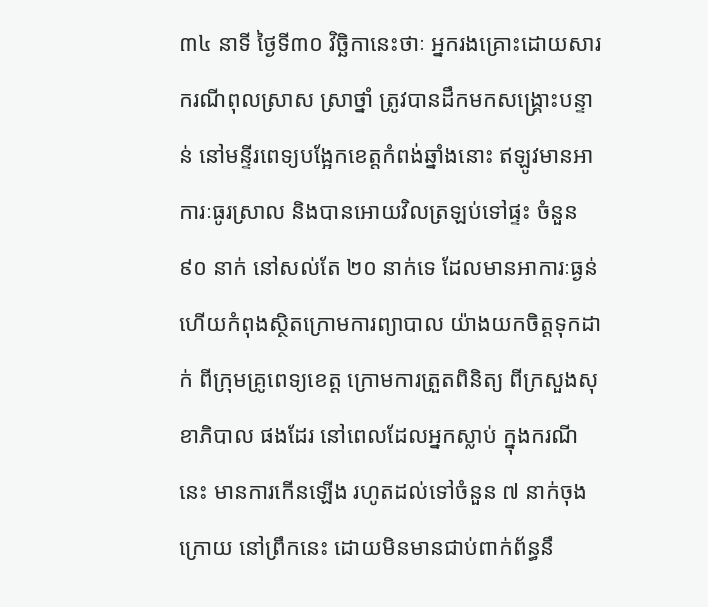៣៤ នាទី ថ្ងៃទី៣០ វិច្ឆិកានេះថាៈ អ្នករងគ្រោះដោយសារករណីពុលស្រាស ស្រាថ្នាំ ត្រូវបានដឹកមកសង្គ្រោះបន្ទាន់ នៅមន្ទីរពេទ្យបង្អែកខេត្តកំពង់ឆ្នាំងនោះ ឥឡូវមានអាការៈធូរស្រាល និងបានអោយវិលត្រឡប់ទៅផ្ទះ ចំនួន ៩០ នាក់ នៅសល់តែ ២០ នាក់ទេ ដែលមានអាការៈធ្ងន់ ហើយកំពុងស្ថិតក្រោមការព្យាបាល យ៉ាងយកចិត្តទុកដាក់ ពីក្រុមគ្រូពេទ្យខេត្ត ក្រោមការត្រួតពិនិត្យ ពីក្រសួងសុខាភិបាល ផងដែរ នៅពេលដែលអ្នកស្លាប់ ក្នុងករណីនេះ មានការកើនឡើង រហូតដល់ទៅចំនួន ៧ នាក់ចុងក្រោយ នៅព្រឹកនេះ ដោយមិនមានជាប់ពាក់ព័ន្ធនឹ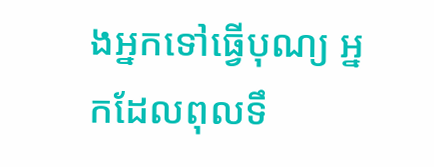ងអ្នកទៅធ្វើបុណ្យ អ្នកដែលពុលទឹ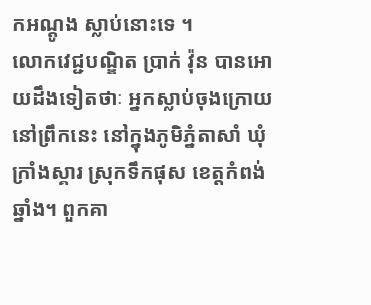កអណ្តូង ស្លាប់នោះទេ ។
លោកវេជ្ជបណ្ឌិត ប្រាក់ វ៉ុន បានអោយដឹងទៀតថាៈ អ្នកស្លាប់ចុងក្រោយ នៅព្រឹកនេះ នៅក្នុងភូមិភ្នំតាសាំ ឃុំក្រាំងស្គារ ស្រុកទឹកផុស ខេត្តកំពង់ឆ្នាំង។ ពួកគា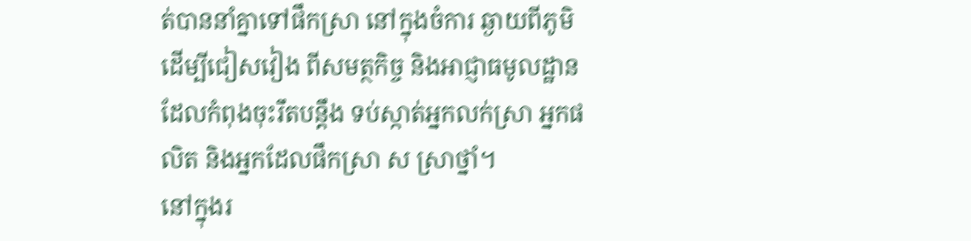ត់បាននាំគ្នាទៅផឹកស្រា នៅក្នុងចំការ ឆ្ងាយពីភូមិ ដើម្បីជៀសវៀង ពីសមត្ថកិច្ច និងអាជ្ញាធមូលដ្ឋាន ដែលកំពុងចុះរឹតបន្តឹង ទប់ស្កាត់អ្នកលក់ស្រា អ្នកផលិត និងអ្នកដែលផឹកស្រា ស ស្រាថ្នាំ។
នៅក្នុងរ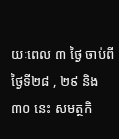យៈពេល ៣ ថ្ងៃ ចាប់ពីថ្ងៃទី២៨ , ២៩ និង ៣០ នេះ សមត្ថកិ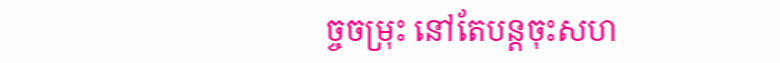ច្ចចម្រុះ នៅតែបន្តចុះសហ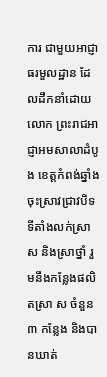ការ ជាមួយអាជ្ញាធរមួលដ្ឋាន ដែលដឹកនាំដោយលោក ព្រះរាជអាជ្ញាអមសាលាដំបូង ខេត្តកំពង់ឆ្នាំង ចុះស្រាវជ្រាវបិទ ទីតាំងលក់ស្រា ស និងស្រាថ្នាំ រួមនឹងកន្លែងផលិតស្រា ស ចំនួន ៣ កន្លែង និងបានឃាត់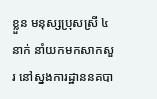ខ្លួន មនុស្សប្រុសស្រី ៤ នាក់ នាំយកមកសាកសួរ នៅស្នងការដ្ឋាននគបា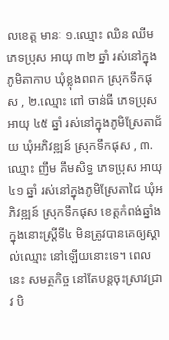លខេត្ត មានៈ ១.ឈ្មោះ ឈិន ឈីម ភេទប្រុស អាយុ ៣២ ឆ្នាំ រស់នៅក្នុងភូមិតាកាប ឃុំខ្លុងពពក ស្រុកទឹកផុស , ២.ឈ្មោះ ពៅ ចាន់ធី ភេទប្រុស អាយុ ៤៥ ឆ្នាំ រស់នៅក្នុងភូមិស្រែតាជ័យ ឃុំអភិវឌ្ឍន៍ ស្រុកទឹកផុស , ៣.ឈ្មោះ ញឹម គឹមសិទ្ធ ភេទប្រុស អាយុ ៤១ ឆ្នាំ រស់នៅក្នុងភូមិស្រែតាជៃ ឃុំអភិវឌ្ឍន៍ ស្រុកទឹកផុស ខេត្តកំពង់ឆ្នាំង ក្នុងនោះស្ត្រីទី៤ មិនត្រូវបានគេឲ្យស្គាល់ឈ្មោះ នៅឡើយនោះទេ។ ពេលនេះ សមត្ថកិច្ច នៅតែបន្តចុះស្រាវជ្រាវ បិ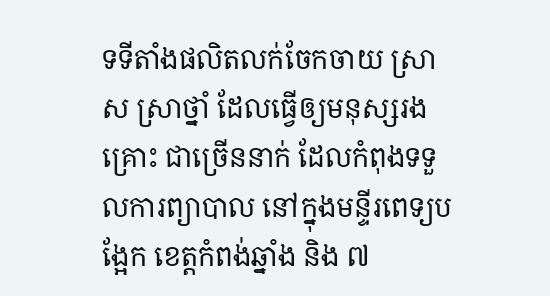ទទីតាំងផលិតលក់ចែកចាយ ស្រា ស ស្រាថ្នាំ ដែលធ្វើឲ្យមនុស្សរងគ្រោះ ជាច្រើននាក់ ដែលកំពុងទទួលការព្យាបាល នៅក្នុងមន្ទីរពេទ្យបង្អែក ខេត្តកំពង់ឆ្នាំង និង ៧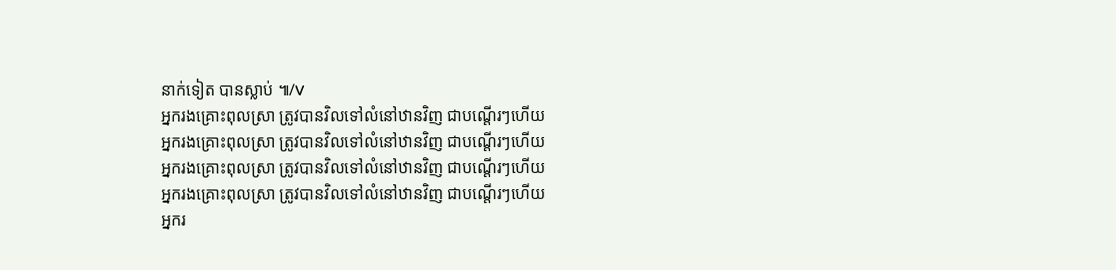នាក់ទៀត បានស្លាប់ ៕/V
អ្នករងគ្រោះពុលស្រា ត្រូវបានវិលទៅលំនៅឋានវិញ ជាបណ្តើរៗហើយ
អ្នករងគ្រោះពុលស្រា ត្រូវបានវិលទៅលំនៅឋានវិញ ជាបណ្តើរៗហើយ
អ្នករងគ្រោះពុលស្រា ត្រូវបានវិលទៅលំនៅឋានវិញ ជាបណ្តើរៗហើយ
អ្នករងគ្រោះពុលស្រា ត្រូវបានវិលទៅលំនៅឋានវិញ ជាបណ្តើរៗហើយ
អ្នករ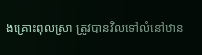ងគ្រោះពុលស្រា ត្រូវបានវិលទៅលំនៅឋាន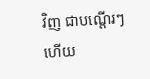វិញ ជាបណ្តើរៗហើយ